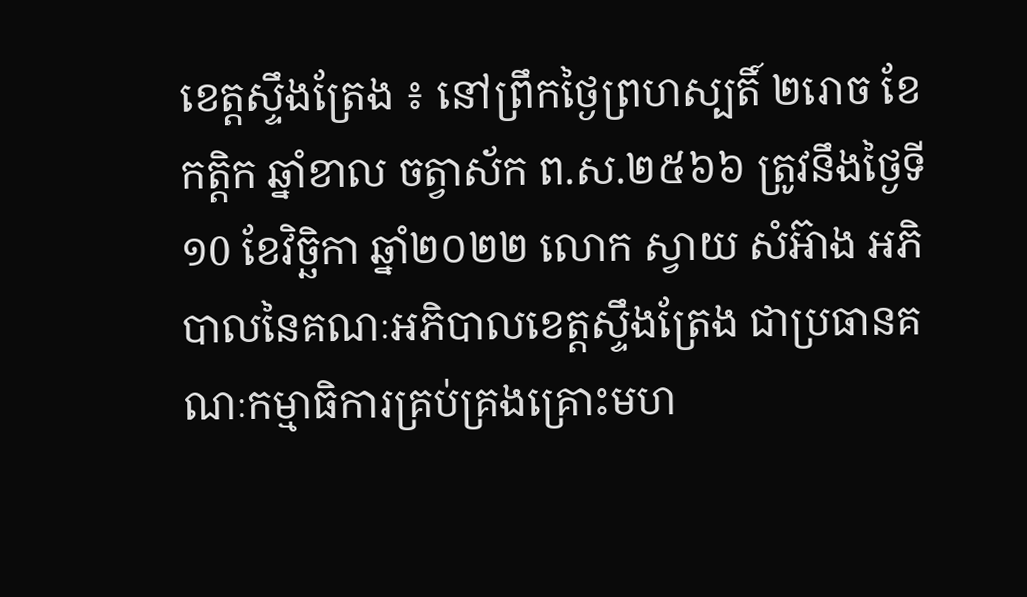ខេត្តស្ទឹងត្រែង ៖ នៅព្រឹកថ្ងៃព្រហស្បតិ៍ ២រោច ខែកត្តិក ឆ្នាំខាល ចត្វាស័ក ព.ស.២៥៦៦ ត្រូវនឹងថ្ងៃទី១0 ខែវិច្ឆិកា ឆ្នាំ២០២២ លោក ស្វាយ សំអ៊ាង អភិបាលនៃគណៈអភិបាលខេត្តស្ទឹងត្រែង ជាប្រធានគណៈកម្មាធិការគ្រប់គ្រងគ្រោះមហ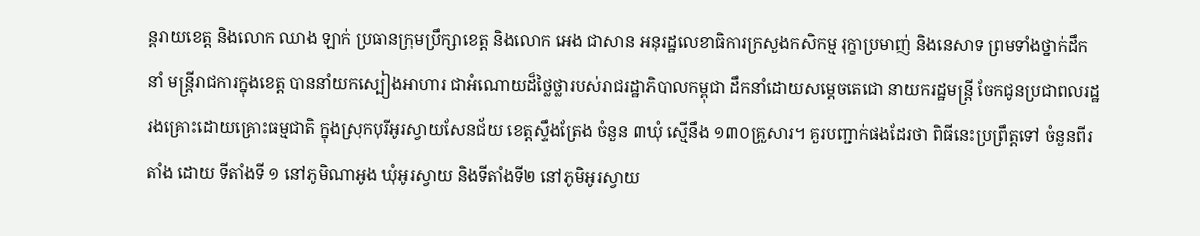ន្តរាយខេត្ត និងលោក ឈាង ឡាក់ ប្រធានក្រុមប្រឹក្សាខេត្ត និងលោក អេង ជាសាន អនុរដ្ឋលេខាធិការក្រសួងកសិកម្ម រុក្ខាប្រមាញ់ និងនេសាទ ព្រមទាំងថ្នាក់ដឹកនាំ មន្ត្រីរាជការក្នុងខេត្ត បាននាំយកស្បៀងអាហារ ជាអំណោយដ៏ថ្លៃថ្លារបស់រាជរដ្ឋាភិបាលកម្ពុជា ដឹកនាំដោយសម្ដេចតេជោ នាយករដ្ឋមន្រ្តី ចែកជូនប្រជាពលរដ្ឋរងគ្រោះដោយគ្រោះធម្មជាតិ ក្នុងស្រុកបុរីអូរស្វាយសែនជ័យ ខេត្តស្ទឹងត្រែង ចំនួន ៣ឃុំ ស្មើនឹង ១៣០គ្រួសារ។ គួរបញ្ជាក់ផងដែរថា ពិធីនេះប្រព្រឹត្តទៅ ចំនួនពីរតាំង ដោយ ទីតាំងទី ១ នៅភូមិណាអូង ឃុំអូរស្វាយ និងទីតាំងទី២ នៅភូមិអូរស្វាយ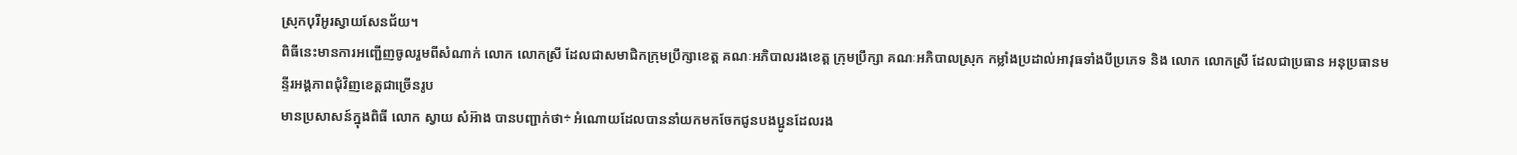ស្រុកបុរីអូរស្វាយសែនជ័យ។
ពិធីនេះមានការអញ្ជើញចូលរួមពីសំណាក់ លោក លោកស្រី ដែលជាសមាជិកក្រុមប្រឹក្សាខេត្ត គណៈអភិបាលរងខេត្ត ក្រុមប្រឹក្សា គណៈអភិបាលស្រុក កម្លាំងប្រដាល់អាវុធទាំងបីប្រភេទ និង លោក លោកស្រី ដែលជាប្រធាន អនុប្រធានមន្ទីរអង្គភាពជុំវិញខេត្តជាច្រើនរូប
មានប្រសាសន៍ក្នុងពិធី លោក ស្វាយ សំអ៊ាង បានបញ្ជាក់ថា÷ អំណោយដែលបាននាំយកមកចែកជូនបងប្អូនដែលរង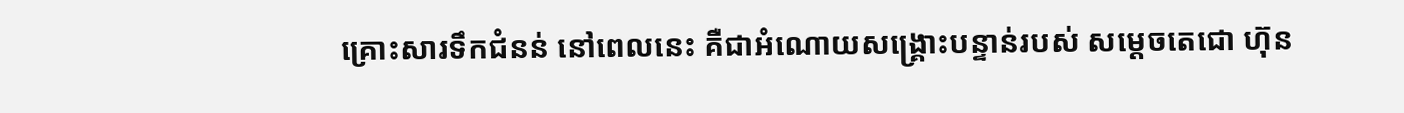គ្រោះសារទឹកជំនន់ នៅពេលនេះ គឺជាអំណោយសង្គ្រោះបន្ទាន់របស់ សម្តេចតេជោ ហ៊ុន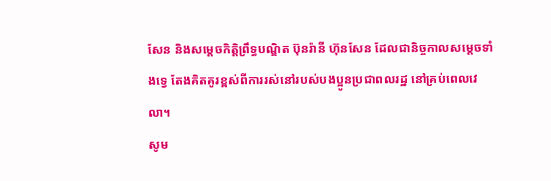សែន និងសម្តេចកិត្តិព្រឹទ្ធបណ្ឌិត ប៊ុនរ៉ានី ហ៊ុនសែន ដែលជានិច្ចកាលសម្តេចទាំងទ្វេ តែងគិតគូរខ្ពស់ពីការរស់នៅរបស់បងប្អូនប្រជាពលរដ្ឋ នៅគ្រប់ពេលវេលា។
សូម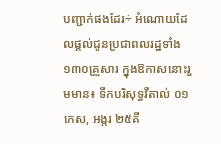បញ្ជាក់ផងដែរ÷ អំណោយដែលផ្តល់ជូនប្រជាពលរដ្ឋទាំង ១៣០គ្រួសារ ក្នុងឱកាសនោះរួមមាន៖ ទឹកបរិសុទ្ធវីតាល់ ០១កេស, អង្ករ ២៥គី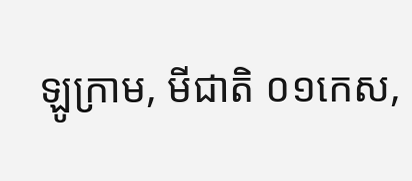ឡូក្រាម, មីជាតិ ០១កេស,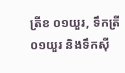ត្រីខ ០១យួរ, ទឹកត្រី ០១យួរ និងទឹកស៊ី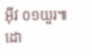អ៊ីវ ០១យួរ៕
ដោ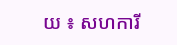យ ៖ សហការី